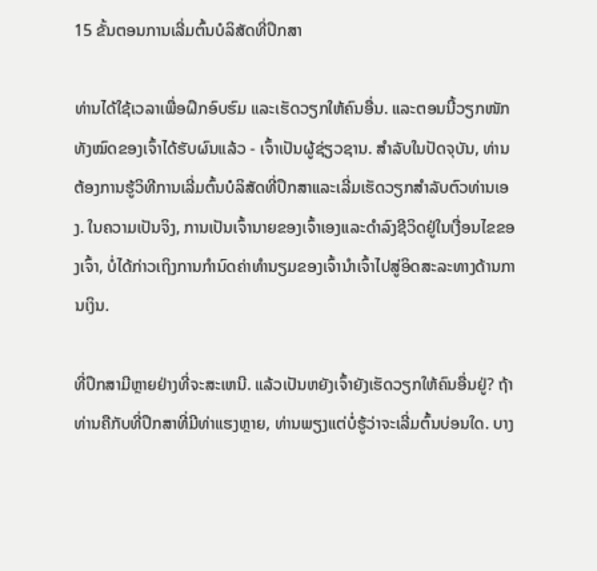15 ຂັ້ນຕອນການເລີ່ມຕົ້ນບໍລິສັດທີ່ປຶກສາ

ທ່ານໄດ້ໃຊ້ເວລາເພື່ອຝຶກອົບຮົມ ແລະເຮັດວຽກໃຫ້ຄົນອື່ນ. ແລະຕອນນີ້ວຽກໜັກທັງໝົດຂອງເຈົ້າໄດ້ຮັບຜົນແລ້ວ - ເຈົ້າເປັນຜູ້ຊ່ຽວຊານ. ສໍາລັບໃນປັດຈຸບັນ, ທ່ານຕ້ອງການຮູ້ວິທີການເລີ່ມຕົ້ນບໍລິສັດທີ່ປຶກສາແລະເລີ່ມເຮັດວຽກສໍາລັບຕົວທ່ານເອງ. ໃນຄວາມເປັນຈິງ, ການເປັນເຈົ້ານາຍຂອງເຈົ້າເອງແລະດໍາລົງຊີວິດຢູ່ໃນເງື່ອນໄຂຂອງເຈົ້າ, ບໍ່ໄດ້ກ່າວເຖິງການກໍານົດຄ່າທໍານຽມຂອງເຈົ້ານໍາເຈົ້າໄປສູ່ອິດສະລະທາງດ້ານການເງິນ.

ທີ່ປຶກສາມີຫຼາຍຢ່າງທີ່ຈະສະເຫນີ. ແລ້ວເປັນຫຍັງເຈົ້າຍັງເຮັດວຽກໃຫ້ຄົນອື່ນຢູ່? ຖ້າທ່ານຄືກັບທີ່ປຶກສາທີ່ມີທ່າແຮງຫຼາຍ, ທ່ານພຽງແຕ່ບໍ່ຮູ້ວ່າຈະເລີ່ມຕົ້ນບ່ອນໃດ. ບາງ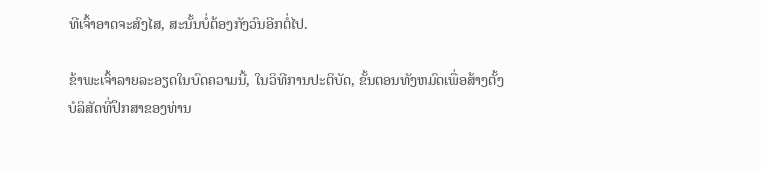ທີເຈົ້າອາດຈະສົງໄສ, ສະນັ້ນບໍ່ຕ້ອງກັງວົນອີກຕໍ່ໄປ.

ຂ້າພະເຈົ້າລາຍລະອຽດໃນບົດຄວາມນີ້, ໃນວິທີການປະຕິບັດ, ຂັ້ນຕອນທັງຫມົດເພື່ອສ້າງຕັ້ງບໍລິສັດທີ່ປຶກສາຂອງທ່ານ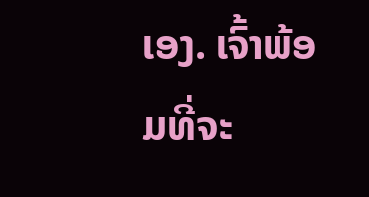ເອງ. ເຈົ້າພ້ອມທີ່ຈະ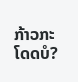ກ້າວກະໂດດບໍ?